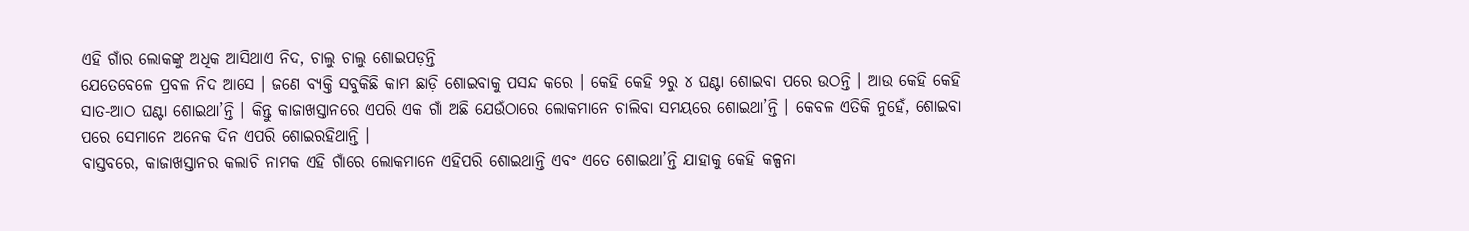ଏହି ଗାଁର ଲୋକଙ୍କୁ ଅଧିକ ଆସିଥାଏ ନିଦ, ଚାଲୁ ଚାଲୁ ଶୋଇପଡ଼ନ୍ତି
ଯେତେବେଳେ ପ୍ରବଳ ନିଦ ଆସେ । ଜଣେ ବ୍ୟକ୍ତି ସବୁକିଛି କାମ ଛାଡ଼ି ଶୋଇବାକୁ ପସନ୍ଦ କରେ । କେହି କେହି ୨ରୁ ୪ ଘଣ୍ଟା ଶୋଇବା ପରେ ଉଠନ୍ତି । ଆଉ କେହି କେହି ସାତ-ଆଠ ଘଣ୍ଟା ଶୋଇଥା’ନ୍ତି । କିନ୍ତୁ କାଜାଖସ୍ତାନରେ ଏପରି ଏକ ଗାଁ ଅଛି ଯେଉଁଠାରେ ଲୋକମାନେ ଚାଲିବା ସମୟରେ ଶୋଇଥା’ନ୍ତି । କେବଳ ଏତିକି ନୁହେଁ, ଶୋଇବା ପରେ ସେମାନେ ଅନେକ ଦିନ ଏପରି ଶୋଇରହିଥାନ୍ତି ।
ବାସ୍ତବରେ, କାଜାଖସ୍ତାନର କଲାଚି ନାମକ ଏହି ଗାଁରେ ଲୋକମାନେ ଏହିପରି ଶୋଇଥାନ୍ତି ଏବଂ ଏତେ ଶୋଇଥା’ନ୍ତି ଯାହାକୁ କେହି କଳ୍ପନା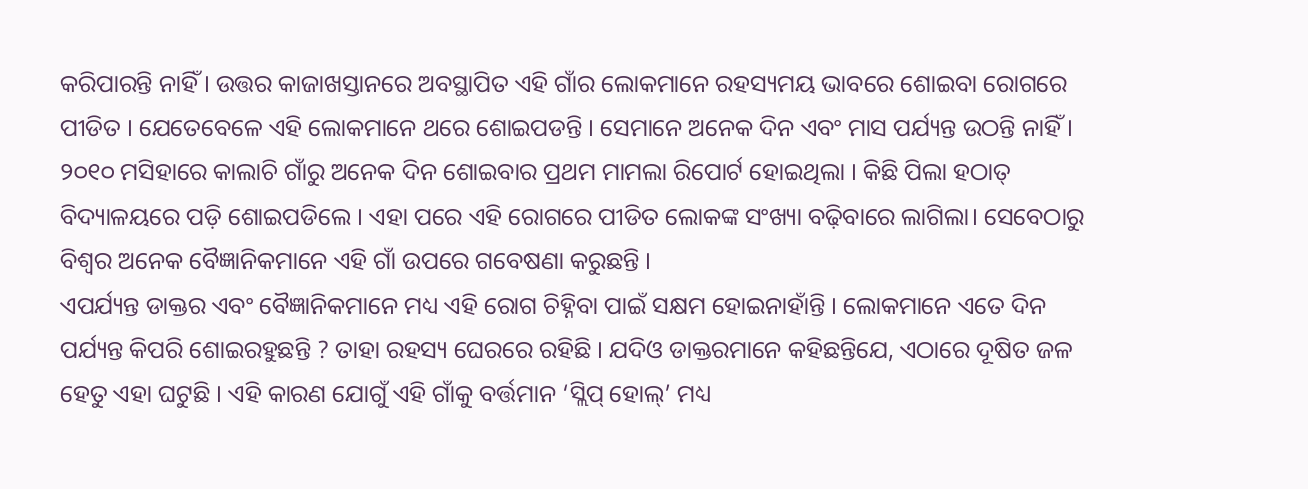କରିପାରନ୍ତି ନାହିଁ । ଉତ୍ତର କାଜାଖସ୍ତାନରେ ଅବସ୍ଥାପିତ ଏହି ଗାଁର ଲୋକମାନେ ରହସ୍ୟମୟ ଭାବରେ ଶୋଇବା ରୋଗରେ ପୀଡିତ । ଯେତେବେଳେ ଏହି ଲୋକମାନେ ଥରେ ଶୋଇପଡନ୍ତି । ସେମାନେ ଅନେକ ଦିନ ଏବଂ ମାସ ପର୍ଯ୍ୟନ୍ତ ଉଠନ୍ତି ନାହିଁ । ୨୦୧୦ ମସିହାରେ କାଲାଚି ଗାଁରୁ ଅନେକ ଦିନ ଶୋଇବାର ପ୍ରଥମ ମାମଲା ରିପୋର୍ଟ ହୋଇଥିଲା । କିଛି ପିଲା ହଠାତ୍ ବିଦ୍ୟାଳୟରେ ପଡ଼ି ଶୋଇପଡିଲେ । ଏହା ପରେ ଏହି ରୋଗରେ ପୀଡିତ ଲୋକଙ୍କ ସଂଖ୍ୟା ବଢ଼ିବାରେ ଲାଗିଲା। ସେବେଠାରୁ ବିଶ୍ୱର ଅନେକ ବୈଜ୍ଞାନିକମାନେ ଏହି ଗାଁ ଉପରେ ଗବେଷଣା କରୁଛନ୍ତି ।
ଏପର୍ଯ୍ୟନ୍ତ ଡାକ୍ତର ଏବଂ ବୈଜ୍ଞାନିକମାନେ ମଧ୍ୟ ଏହି ରୋଗ ଚିହ୍ନିବା ପାଇଁ ସକ୍ଷମ ହୋଇନାହାଁନ୍ତି । ଲୋକମାନେ ଏତେ ଦିନ ପର୍ଯ୍ୟନ୍ତ କିପରି ଶୋଇରହୁଛନ୍ତି ? ତାହା ରହସ୍ୟ ଘେରରେ ରହିଛି । ଯଦିଓ ଡାକ୍ତରମାନେ କହିଛନ୍ତିଯେ, ଏଠାରେ ଦୂଷିତ ଜଳ ହେତୁ ଏହା ଘଟୁଛି । ଏହି କାରଣ ଯୋଗୁଁ ଏହି ଗାଁକୁ ବର୍ତ୍ତମାନ ‘ସ୍ଲିପ୍ ହୋଲ୍’ ମଧ୍ୟ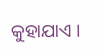କୁହାଯାଏ ।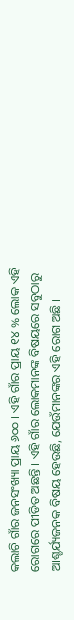କଲାଚି ଗାଁର ଜନସଂଖ୍ୟା ପ୍ରାୟ ୬୦୦ । ଏହି ଗାଁର ପ୍ରାୟ ୧୪ % ଲୋକ ଏହି ରୋଗରେ ପୀଡିତ ଅଛନ୍ତି । ଏହି ଗାଁର ଲୋକମାନଙ୍କ ବିଷୟରେ ସବୁଠାରୁ ଆଶ୍ଚର୍ଯ୍ୟଜନକ ବିଷୟ ହେଉଛି, ଯେଉଁମାନଙ୍କର ଏହି ରୋଗ ଅଛି ।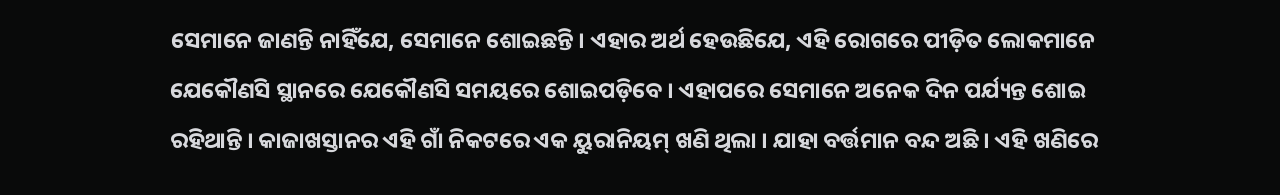ସେମାନେ ଜାଣନ୍ତି ନାହିଁଯେ, ସେମାନେ ଶୋଇଛନ୍ତି । ଏହାର ଅର୍ଥ ହେଉଛିଯେ, ଏହି ରୋଗରେ ପୀଡ଼ିତ ଲୋକମାନେ ଯେକୌଣସି ସ୍ଥାନରେ ଯେକୌଣସି ସମୟରେ ଶୋଇପଡ଼ିବେ । ଏହାପରେ ସେମାନେ ଅନେକ ଦିନ ପର୍ଯ୍ୟନ୍ତ ଶୋଇ ରହିଥାନ୍ତି । କାଜାଖସ୍ତାନର ଏହି ଗାଁ ନିକଟରେ ଏକ ୟୁରାନିୟମ୍ ଖଣି ଥିଲା । ଯାହା ବର୍ତ୍ତମାନ ବନ୍ଦ ଅଛି । ଏହି ଖଣିରେ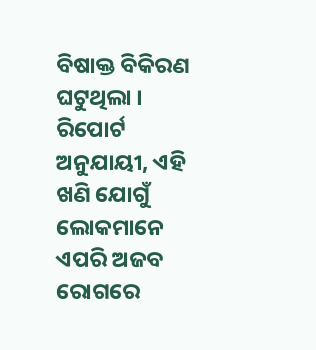ବିଷାକ୍ତ ବିକିରଣ ଘଟୁଥିଲା । ରିପୋର୍ଟ ଅନୁଯାୟୀ, ଏହି ଖଣି ଯୋଗୁଁ ଲୋକମାନେ ଏପରି ଅଜବ ରୋଗରେ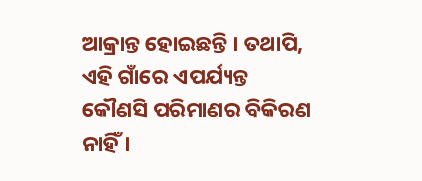ଆକ୍ରାନ୍ତ ହୋଇଛନ୍ତି । ତଥାପି, ଏହି ଗାଁରେ ଏପର୍ଯ୍ୟନ୍ତ କୌଣସି ପରିମାଣର ବିକିରଣ ନାହିଁ ।